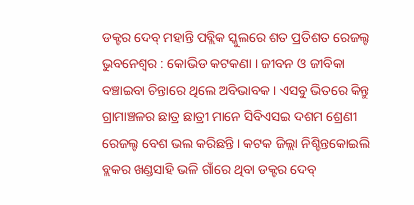ଡକ୍ଟର ଦେବ୍ ମହାନ୍ତି ପବ୍ଲିକ ସ୍କୁଲରେ ଶତ ପ୍ରତିଶତ ରେଜଲ୍ଟ
ଭୁବନେଶ୍ୱର : କୋଭିଡ କଟକଣା । ଜୀବନ ଓ ଜୀବିକା ବଞ୍ଚାଇବା ଚିନ୍ତାରେ ଥିଲେ ଅବିଭାବକ । ଏସବୁ ଭିତରେ କିନ୍ତୁ ଗ୍ରାମାଞ୍ଚଳର ଛାତ୍ର ଛାତ୍ରୀ ମାନେ ସିବିଏସଇ ଦଶମ ଶ୍ରେଣୀ ରେଜଲ୍ଟ ବେଶ ଭଲ କରିଛନ୍ତି । କଟକ ଜିଲ୍ଲା ନିଶ୍ଚିନ୍ତକୋଇଲି ବ୍ଲକର ଖଣ୍ଡସାହି ଭଳି ଗାଁରେ ଥିବା ଡକ୍ଟର ଦେବ୍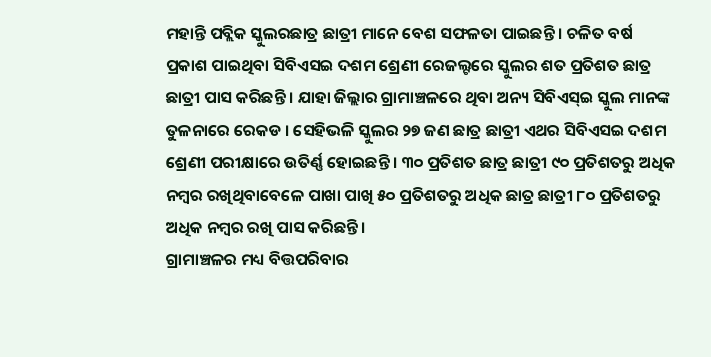ମହାନ୍ତି ପବ୍ଲିକ ସ୍କୁଲରଛାତ୍ର ଛାତ୍ରୀ ମାନେ ବେଶ ସଫଳତା ପାଇଛନ୍ତି । ଚଳିତ ବର୍ଷ ପ୍ରକାଶ ପାଇଥିବା ସିବିଏସଇ ଦଶମ ଶ୍ରେଣୀ ରେଜଲ୍ଟରେ ସ୍କୁଲର ଶତ ପ୍ରତିଶତ ଛାତ୍ର ଛାତ୍ରୀ ପାସ କରିଛନ୍ତି । ଯାହା ଜିଲ୍ଲାର ଗ୍ରାମାଞ୍ଚଳରେ ଥିବା ଅନ୍ୟ ସିବିଏସ୍ଇ ସ୍କୁଲ ମାନଙ୍କ ତୁଳନାରେ ରେକଡ । ସେହିଭଳି ସ୍କୁଲର ୨୭ ଜଣ ଛାତ୍ର ଛାତ୍ରୀ ଏଥର ସିବିଏସଇ ଦଶମ ଶ୍ରେଣୀ ପରୀକ୍ଷାରେ ଉତିର୍ଣ୍ଣ ହୋଇଛନ୍ତି । ୩୦ ପ୍ରତିଶତ ଛାତ୍ର ଛାତ୍ରୀ ୯୦ ପ୍ରତିଶତରୁ ଅଧିକ ନମ୍ବର ରଖିଥିବାବେଳେ ପାଖା ପାଖି ୫୦ ପ୍ରତିଶତରୁ ଅଧିକ ଛାତ୍ର ଛାତ୍ରୀ ୮୦ ପ୍ରତିଶତରୁ ଅଧିକ ନମ୍ବର ରଖି ପାସ କରିଛନ୍ତି ।
ଗ୍ରାମାଞ୍ଚଳର ମଧ୍ୟ ବିତ୍ତପରିବାର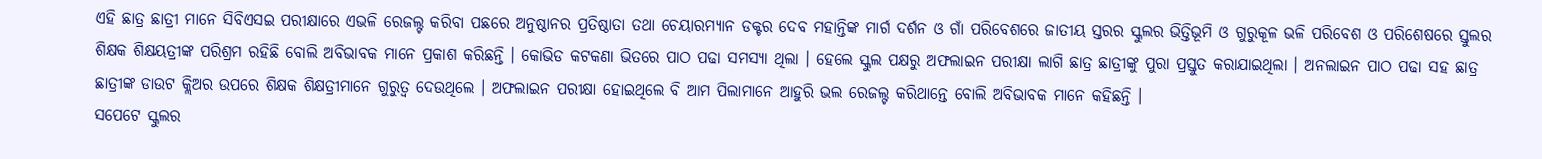ଏହି ଛାତ୍ର ଛାତ୍ରୀ ମାନେ ସିବିଏସଇ ପରୀକ୍ଷାରେ ଏଭଳି ରେଜଲ୍ଟ କରିବା ପଛରେ ଅନୁଷ୍ଠାନର ପ୍ରତିଷ୍ଠାତା ତଥା ଚେୟାରମ୍ୟାନ ଡକ୍ଟର ଦେବ ମହାନ୍ତିଙ୍କ ମାର୍ଗ ଦର୍ଶନ ଓ ଗାଁ ପରିବେଶରେ ଜାତୀୟ ସ୍ତରର ସ୍କୁଲର ଭିତ୍ତିଭୂମି ଓ ଗୁରୁକୂଳ ଭଳି ପରିବେଶ ଓ ପରିଶେଷରେ ସ୍ତୁଲର ଶିକ୍ଷକ ଶିକ୍ଷୟତ୍ରୀଙ୍କ ପରିଶ୍ରମ ରହିଛି ବୋଲି ଅବିଭାବକ ମାନେ ପ୍ରକାଶ କରିଛନ୍ତି । କୋଭିଡ କଟକଣା ଭିତରେ ପାଠ ପଢା ସମସ୍ୟା ଥିଲା । ହେଲେ ସ୍କୁଲ ପକ୍ଷରୁ ଅଫଲାଇନ ପରୀକ୍ଷା ଲାଗି ଛାତ୍ର ଛାତ୍ରୀଙ୍କୁ ପୁରା ପ୍ରସ୍ତୁତ କରାଯାଇଥିଲା । ଅନଲାଇନ ପାଠ ପଢା ସହ ଛାତ୍ର ଛାତ୍ରୀଙ୍କ ଡାଉଟ କ୍ଲିଅର ଉପରେ ଶିକ୍ଷକ ଶିକ୍ଷତ୍ରୀମାନେ ଗୁରୁତ୍ୱ ଦେଉଥିଲେ । ଅଫଲାଇନ ପରୀକ୍ଷା ହୋଇଥିଲେ ବି ଆମ ପିଲାମାନେ ଆହୁରି ଭଲ ରେଜଲ୍ଟ କରିଥାନ୍ତେ ବୋଲି ଅବିଭାବକ ମାନେ କହିଛନ୍ତି ।
ସପେଟେ ସ୍କୁଲର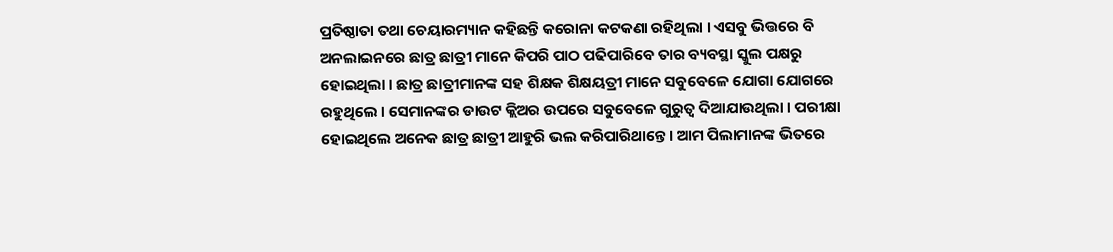ପ୍ରତିଷ୍ଠାତା ତଥା ଚେୟାରମ୍ୟାନ କହିଛନ୍ତି କରୋନା କଟକଣା ରହିଥିଲା । ଏସବୁ ଭିତ୍ତରେ ବି ଅନଲାଇନରେ ଛାତ୍ର ଛାତ୍ରୀ ମାନେ କିପରି ପାଠ ପଢିପାରିବେ ତାର ବ୍ୟବସ୍ଥା ସ୍କୁଲ ପକ୍ଷରୁ ହୋଇଥିଲା । ଛାତ୍ର ଛାତ୍ରୀମାନଙ୍କ ସହ ଶିକ୍ଷକ ଶିକ୍ଷୟତ୍ରୀ ମାନେ ସବୁବେଳେ ଯୋଗା ଯୋଗରେ ରହୁଥିଲେ । ସେମାନଙ୍କର ଡାଉଟ କ୍ଲିଅର ଉପରେ ସବୁବେଳେ ଗୁରୁତ୍ୱ ଦିଆଯାଉଥିଲା । ପରୀକ୍ଷା ହୋଇଥିଲେ ଅନେକ ଛାତ୍ର ଛାତ୍ରୀ ଆହୁରି ଭଲ କରିପାରିଥାନ୍ତେ । ଆମ ପିଲାମାନଙ୍କ ଭିତରେ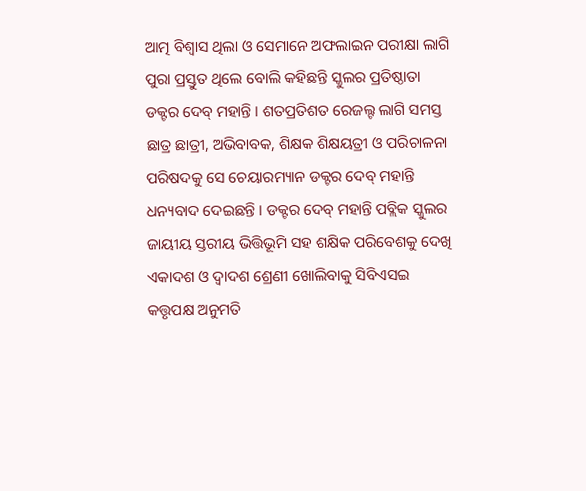ଆତ୍ମ ବିଶ୍ୱାସ ଥିଲା ଓ ସେମାନେ ଅଫଲାଇନ ପରୀକ୍ଷା ଲାଗି ପୁରା ପ୍ରସ୍ତୁତ ଥିଲେ ବୋଲି କହିଛନ୍ତି ସ୍କୁଲର ପ୍ରତିଷ୍ଠାତା ଡକ୍ଟର ଦେବ୍ ମହାନ୍ତି । ଶତପ୍ରତିଶତ ରେଜଲ୍ଟ ଲାଗି ସମସ୍ତ ଛାତ୍ର ଛାତ୍ରୀ, ଅଭିବାବକ, ଶିକ୍ଷକ ଶିକ୍ଷୟତ୍ରୀ ଓ ପରିଚାଳନା ପରିଷଦକୁ ସେ ଚେୟାରମ୍ୟାନ ଡକ୍ଟର ଦେବ୍ ମହାନ୍ତି ଧନ୍ୟବାଦ ଦେଇଛନ୍ତି । ଡକ୍ଟର ଦେବ୍ ମହାନ୍ତି ପବ୍ଲିକ ସ୍କୁଲର ଜାୟୀୟ ସ୍ତରୀୟ ଭିତ୍ତିଭୂମି ସହ ଶକ୍ଷିକ ପରିବେଶକୁ ଦେଖି ଏକାଦଶ ଓ ଦ୍ୱାଦଶ ଶ୍ରେଣୀ ଖୋଲିବାକୁ ସିବିଏସଇ କତ୍ତୃପକ୍ଷ ଅନୁମତି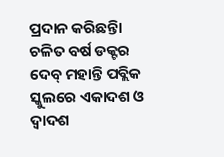ପ୍ରଦାନ କରିଛନ୍ତିା ଚଳିତ ବର୍ଷ ଡକ୍ଟର ଦେବ୍ ମହାନ୍ତି ପବ୍ଲିକ ସ୍କୁଲରେ ଏକାଦଶ ଓ ଦ୍ୱାଦଶ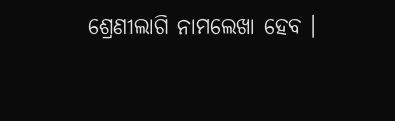ଶ୍ରେଣୀଲାଗି ନାମଲେଖା ହେବ ।